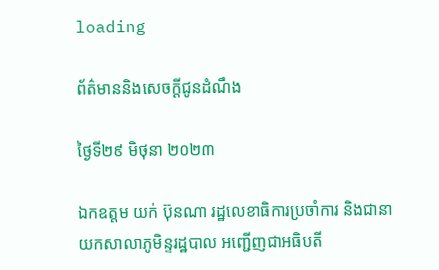loading

ព័ត៌មាននិងសេចក្តីជូនដំណឹង

ថ្ងៃទី២៩ មិថុនា ២០២៣

ឯកឧត្ដម យក់ ប៊ុនណា រដ្ឋលេខាធិការប្រចាំការ និងជានាយកសាលាភូមិន្ទរដ្ឋបាល អញ្ជើញជាអធិបតី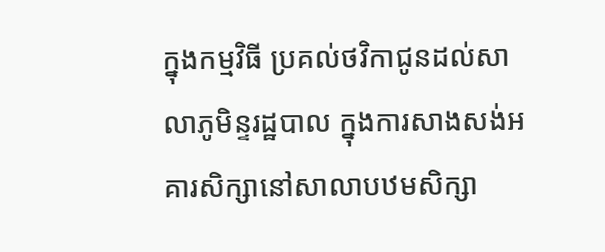ក្នុងកម្មវិធី ប្រគល់ថវិកាជូនដល់សាលាភូមិន្ទរដ្ឋបាល ក្នុងការសាងសង់អគារសិក្សានៅសាលាបឋមសិក្សា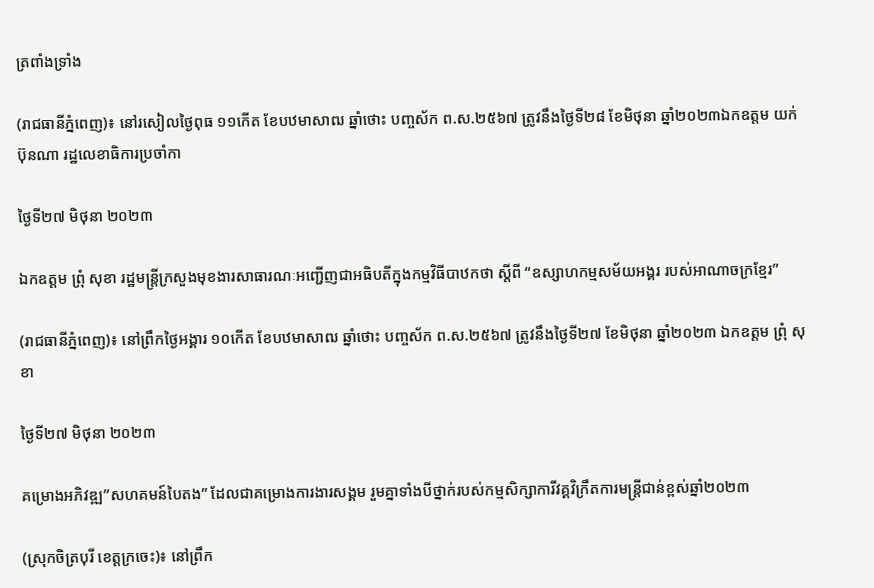ត្រពាំងទ្រាំង

(រាជធានីភ្នំពេញ)៖ នៅរសៀលថ្ងៃពុធ ១១កើត ខែបឋមាសាឍ ឆ្នាំថោះ បញ្ចស័ក ព.ស.២៥៦៧ ត្រូវនឹងថ្ងៃទី២៨ ខែមិថុនា ឆ្នាំ២០២៣ឯកឧត្ដម យក់ ប៊ុនណា រដ្ឋលេខាធិការប្រចាំកា

ថ្ងៃទី២៧ មិថុនា ២០២៣

ឯកឧត្ដម ព្រុំ សុខា រដ្ឋមន្ត្រីក្រសួងមុខងារសាធារណៈអញ្ជើញជាអធិបតីក្នុងកម្មវិធីបាឋកថា ស្ដីពី “ឧស្សាហកម្មសម័យអង្គរ របស់អាណាចក្រខ្មែរ”

(រាជធានីភ្នំពេញ)៖ នៅព្រឹកថ្ងៃអង្គារ ១០កើត ខែបឋមាសាឍ ឆ្នាំថោះ បញ្ចស័ក ព.ស.២៥៦៧ ត្រូវនឹងថ្ងៃទី២៧ ខែមិថុនា ឆ្នាំ២០២៣ ឯកឧត្ដម ព្រុំ សុខា

ថ្ងៃទី២៧ មិថុនា ២០២៣

គម្រោងអភិវឌ្ឍ”សហគមន៍បៃតង” ដែលជាគម្រោងការងារសង្គម រួមគ្នាទាំងបីថ្នាក់របស់កម្មសិក្សាការីវគ្គវិក្រឹតការមន្រ្តីជាន់ខ្ពស់ឆ្នាំ២០២៣

(ស្រុកចិត្របុរី ខេត្តក្រចេះ)៖ នៅព្រឹក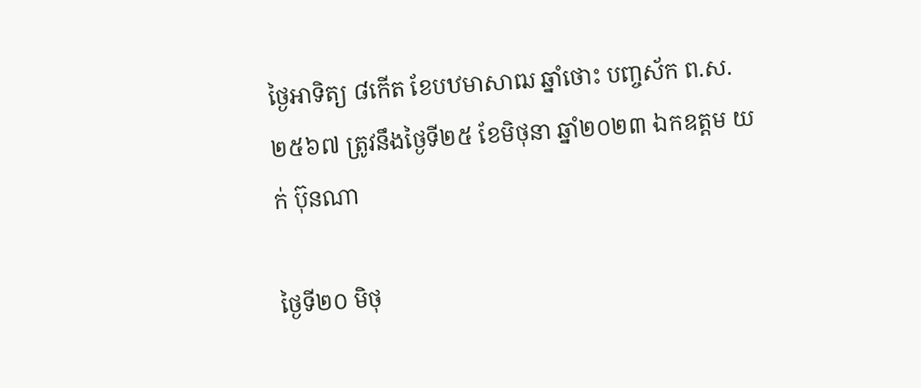ថ្ងៃអាទិត្យ ៨កើត ខែបឋមាសាឍ ឆ្នាំថោះ បញ្ចស័ក ព.ស.២៥៦៧ ត្រូវនឹងថ្ងៃទី២៥ ខែមិថុនា ឆ្នាំ២០២៣ ឯកឧត្តម យក់ ប៊ុនណា

ថ្ងៃទី២០ មិថុ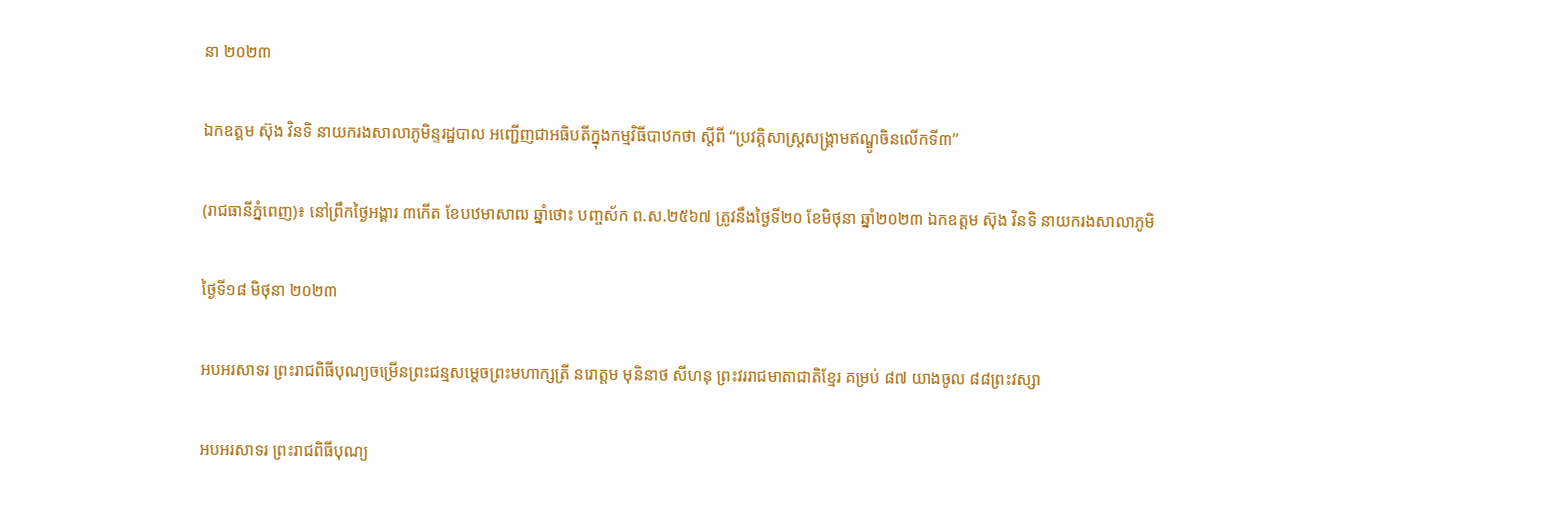នា ២០២៣

ឯកឧត្តម ស៊ុង វិនទិ នាយករងសាលាភូមិន្ទរដ្ឋបាល អញ្ជើញជាអធិបតីក្នុងកម្មវិធីបាឋកថា ស្ដីពី “ប្រវត្តិសាស្ត្រសង្រ្គាមឥណ្ឌូចិនលើកទី៣”

(រាជធានីភ្នំពេញ)៖ នៅព្រឹកថ្ងៃអង្គារ ៣កើត ខែបឋមាសាឍ ឆ្នាំថោះ បញ្ចស័ក ព.ស.២៥៦៧ ត្រូវនឹងថ្ងៃទី២០ ខែមិថុនា ឆ្នាំ២០២៣ ឯកឧត្តម ស៊ុង វិនទិ នាយករងសាលាភូមិ

ថ្ងៃទី១៨ មិថុនា ២០២៣

អបអរសាទរ ព្រះរាជពិធីបុណ្យចម្រេីនព្រះជន្មសម្តេចព្រះមហាក្សត្រី នរោត្តម មុនិនាថ សីហនុ ព្រះវររាជមាតាជាតិខ្មែរ គម្រប់ ៨៧ យាងចូល ៨៨ព្រះវស្សា

អបអរសាទរ ព្រះរាជពិធីបុណ្យ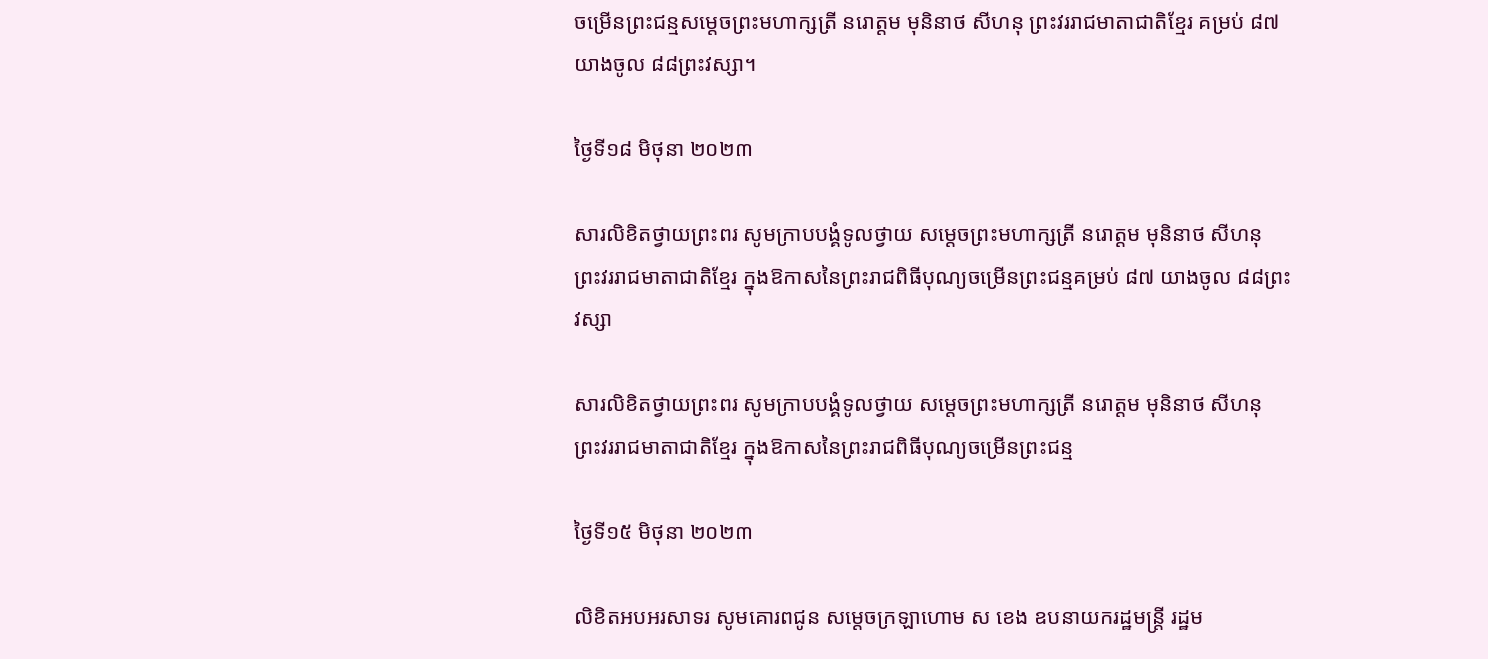ចម្រេីនព្រះជន្មសម្តេចព្រះមហាក្សត្រី នរោត្តម មុនិនាថ សីហនុ ព្រះវររាជមាតាជាតិខ្មែរ គម្រប់ ៨៧ យាងចូល ៨៨ព្រះវស្សា។

ថ្ងៃទី១៨ មិថុនា ២០២៣

សារលិខិតថ្វាយព្រះពរ សូមក្រាបបង្គំទូលថ្វាយ សម្តេចព្រះមហាក្សត្រី នរោត្ដម មុនិនាថ សីហនុ ព្រះវររាជមាតាជាតិខ្មែរ ក្នុងឱកាសនៃព្រះរាជពិធីបុណ្យចម្រើនព្រះជន្មគម្រប់ ៨៧ យាងចូល ៨៨ព្រះវស្សា

សារលិខិតថ្វាយព្រះពរ សូមក្រាបបង្គំទូលថ្វាយ សម្តេចព្រះមហាក្សត្រី នរោត្ដម មុនិនាថ សីហនុ ព្រះវររាជមាតាជាតិខ្មែរ ក្នុងឱកាសនៃព្រះរាជពិធីបុណ្យចម្រើនព្រះជន្ម

ថ្ងៃទី១៥ មិថុនា ២០២៣

លិខិតអបអរសាទរ សូមគោរពជូន សម្តេចក្រឡាហោម ស ខេង ឧបនាយករដ្ឋមន្រ្តី រដ្ឋម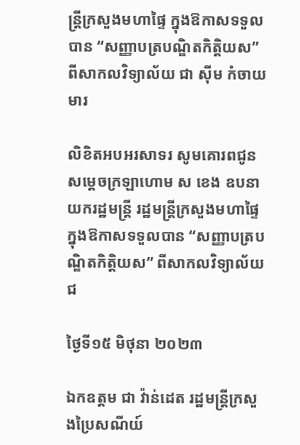ន្រ្តីក្រសួងមហាផ្ទៃ ក្នុងឱកាសទទួលបាន “សញ្ញាបត្របណ្ឌិតកិត្តិយស” ពីសាកលវិទ្យាល័យ ជា ស៊ីម កំចាយមារ

លិខិតអបអរសាទរ សូមគោរពជូន សម្តេចក្រឡាហោម ស ខេង ឧបនាយករដ្ឋមន្រ្តី រដ្ឋមន្រ្តីក្រសួងមហាផ្ទៃ ក្នុងឱកាសទទួលបាន “សញ្ញាបត្របណ្ឌិតកិត្តិយស” ពីសាកលវិទ្យាល័យ ជ

ថ្ងៃទី១៥ មិថុនា ២០២៣

ឯកឧត្ដម ជា វ៉ាន់ដេត រដ្ឋមន្រ្តីក្រសួងប្រៃសណីយ៍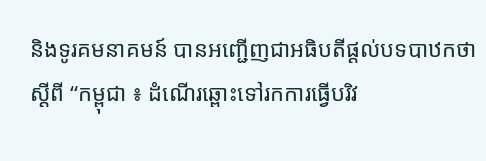និងទូរគមនាគមន៍ បានអញ្ជើញជាអធិបតីផ្ដល់បទបាឋកថា ស្ដីពី “កម្ពុជា ៖ ដំណើរឆ្ពោះទៅរកការធ្វើបរិវ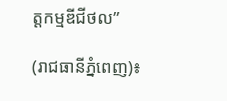ត្តកម្មឌីជីថល”

(រាជធានីភ្នំពេញ)៖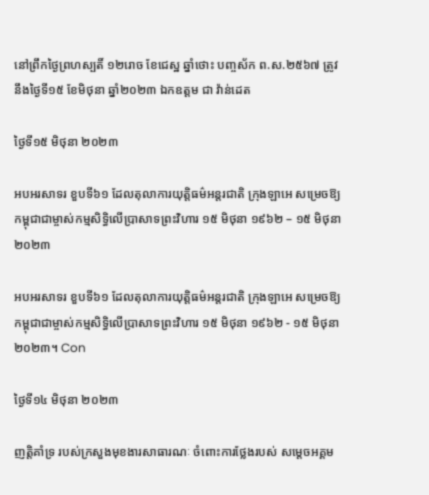នៅព្រឹកថ្ងៃព្រហស្បតិ៍ ១២រោច ខែជេស្ឋ ឆ្នាំថោះ បញ្ចស័ក ព.ស.២៥៦៧ ត្រូវនឹងថ្ងៃទី១៥ ខែមិថុនា ឆ្នាំ២០២៣ ឯកឧត្ដម ជា វ៉ាន់ដេត

ថ្ងៃទី១៥ មិថុនា ២០២៣

អបអរសាទរ ខួបទី៦១ ដែលតុលាការយុត្តិធម៌អន្តរជាតិ ក្រុងឡាអេ សម្រេចឱ្យកម្ពុជាជាម្ចាស់កម្មសិទ្ធិលេីប្រាសាទព្រះវិហារ ១៥ មិថុនា ១៩៦២ – ១៥ មិថុនា ២០២៣

អបអរសាទរ ខួបទី៦១ ដែលតុលាការយុត្តិធម៌អន្តរជាតិ ក្រុងឡាអេ សម្រេចឱ្យកម្ពុជាជាម្ចាស់កម្មសិទ្ធិលេីប្រាសាទព្រះវិហារ ១៥ មិថុនា ១៩៦២ - ១៥ មិថុនា ២០២៣។ Con

ថ្ងៃទី១៤ មិថុនា ២០២៣

ញត្តិគាំទ្រ របស់ក្រសួងមុខងារសាធារណៈ ចំពោះការថ្លែងរបស់ សម្តេចអគ្គម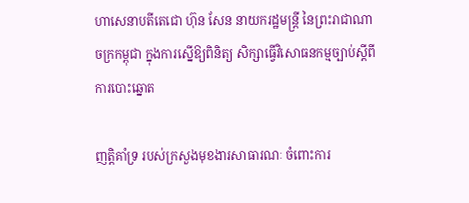ហាសេនាបតីតេជោ ហ៊ុន សែន នាយករដ្ឋមន្រ្តី នៃព្រះរាជាណាចក្រកម្ពុជា ក្នុងការស្នើឱ្យពិនិត្យ សិក្សាធ្វើវិសោធនកម្មច្បាប់ស្តីពីការបោះឆ្នោត

ញត្តិគាំទ្រ របស់ក្រសួងមុខងារសាធារណៈ ចំពោះការ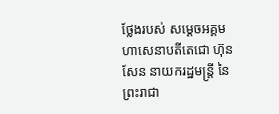ថ្លែងរបស់ សម្តេចអគ្គមហាសេនាបតីតេជោ ហ៊ុន សែន នាយករដ្ឋមន្រ្តី នៃព្រះរាជា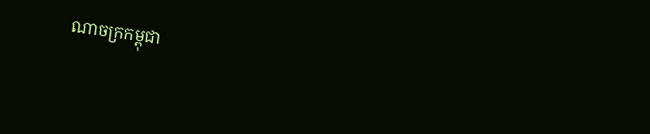ណាចក្រកម្ពុជា